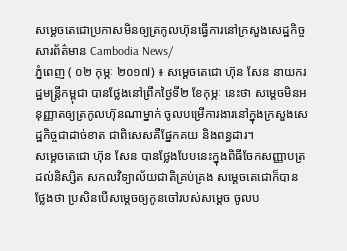សម្តេចតេជោប្រកាសមិនឲ្យត្រកូលហ៊ុនធ្វើការនៅក្រសួងសេដ្ឋកិច្ច
សារព័ត៌មាន Cambodia News/
ភ្នំពេញ ( ០២ កុម្ភៈ ២០១៧) ៖ សម្តេចតេជោ ហ៊ុន សែន នាយករដ្ឋមន្ត្រីកម្ពុជា បានថ្លែងនៅព្រឹកថ្ងៃទី២ ខែកុម្ភៈ នេះថា សម្តេចមិនអនុញ្ញាតឲ្យត្រកូលហ៊ុនណាម្នាក់ ចូលបម្រើការងារនៅក្នុងក្រសួងសេដ្ឋកិច្ចជាដាច់ខាត ជាពិសេសគឺផ្នែកគយ និងពន្ធដារ។
សម្តេចតេជោ ហ៊ុន សែន បានថ្លែងបែបនេះក្នុងពិធីចែកសញ្ញាបត្រដល់និស្សិត សកលវិទ្យាល័យជាតិគ្រប់គ្រង សម្តេចតេជោក៏បានថ្លែងថា ប្រសិនបើសម្តេចឲ្យកូនចៅរបស់សម្តេច ចូលប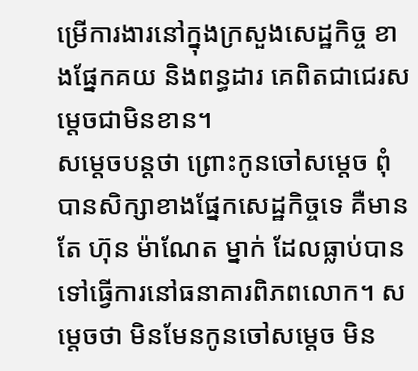ម្រើការងារនៅក្នុងក្រសួងសេដ្ឋកិច្ច ខាងផ្នែកគយ និងពន្ធដារ គេពិតជាជេរសម្តេចជាមិនខាន។
សម្តេចបន្ដថា ព្រោះកូនចៅសម្តេច ពុំបានសិក្សាខាងផ្នែកសេដ្ឋកិច្ចទេ គឺមានតែ ហ៊ុន ម៉ាណែត ម្នាក់ ដែលធ្លាប់បានទៅធ្វើការនៅធនាគារពិភពលោក។ សម្តេចថា មិនមែនកូនចៅសម្តេច មិន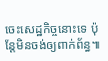ចេះសេដ្ឋកិច្ចនោះទេ ប៉ុន្តែមិនចង់ឲ្យពាក់ព័ន្ធ៕